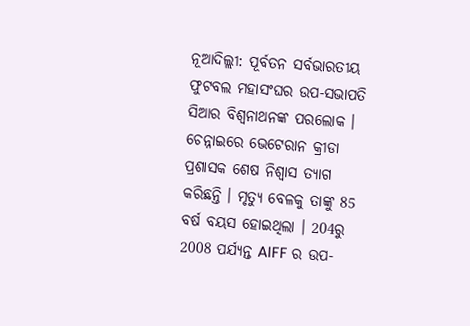ନୂଆଦିଲ୍ଲୀ: ପୂର୍ବତନ ସର୍ବଭାରତୀୟ ଫୁଟବଲ ମହାସଂଘର ଉପ-ସଭାପତି ସିଆର ବିଶ୍ବନାଥନଙ୍କ ପରଲୋକ । ଚେନ୍ନାଇରେ ଭେଟେରାନ କ୍ରୀଡା ପ୍ରଶାସକ ଶେଷ ନିଶ୍ବାସ ତ୍ୟାଗ କରିଛନ୍ତି । ମୃତ୍ୟୁ ବେଳକୁ ତାଙ୍କୁ 85 ବର୍ଷ ବୟସ ହୋଇଥିଲା । 204ରୁ 2008 ପର୍ଯ୍ୟନ୍ତ AIFF ର ଉପ-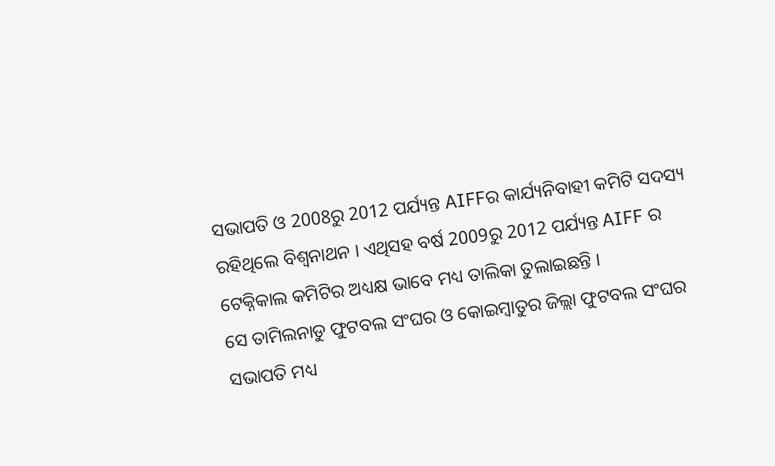ସଭାପତି ଓ 2008ରୁ 2012 ପର୍ଯ୍ୟନ୍ତ AIFFର କାର୍ଯ୍ୟନିବାହୀ କମିଟି ସଦସ୍ୟ ରହିଥିଲେ ବିଶ୍ବନାଥନ । ଏଥିସହ ବର୍ଷ 2009ରୁ 2012 ପର୍ଯ୍ୟନ୍ତ AIFF ର ଟେକ୍ନିକାଲ କମିଟିର ଅଧ୍ୟକ୍ଷ ଭାବେ ମଧ୍ୟ ତାଲିକା ତୁଲାଇଛନ୍ତି ।
ସେ ତାମିଲନାଡୁ ଫୁଟବଲ ସଂଘର ଓ କୋଇମ୍ବାତୁର ଜିଲ୍ଲା ଫୁଟବଲ ସଂଘର ସଭାପତି ମଧ୍ୟ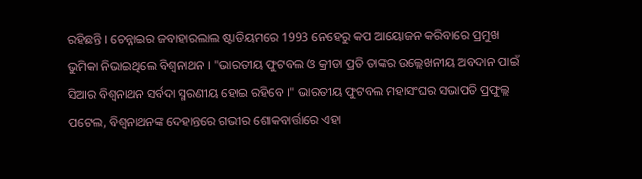ରହିଛନ୍ତି । ଚେନ୍ନାଇର ଜବାହାରଲାଲ ଷ୍ଟାଡିୟମରେ 1993 ନେହେରୁ କପ ଆୟୋଜନ କରିବାରେ ପ୍ରମୁଖ ଭୁମିକା ନିଭାଇଥିଲେ ବିଶ୍ବନାଥନ । "ଭାରତୀୟ ଫୁଟବଲ ଓ କ୍ରୀଡା ପ୍ରତି ତାଙ୍କର ଉଲ୍ଲେଖନୀୟ ଅବଦାନ ପାଇଁ ସିଆର ବିଶ୍ବନାଥନ ସର୍ବଦା ସ୍ମରଣୀୟ ହୋଇ ରହିବେ ।" ଭାରତୀୟ ଫୁଟବଲ ମହାସଂଘର ସଭାପତି ପ୍ରଫୁଲ୍ଲ ପଟେଲ, ବିଶ୍ବନାଥନଙ୍କ ଦେହାନ୍ତରେ ଗଭୀର ଶୋକବାର୍ତ୍ତାରେ ଏହା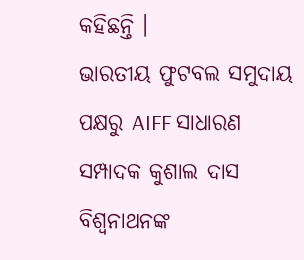କହିଛନ୍ତି ।
ଭାରତୀୟ ଫୁଟବଲ ସମୁଦାୟ ପକ୍ଷରୁ AIFF ସାଧାରଣ ସମ୍ପାଦକ କୁଶାଲ ଦାସ ବିଶ୍ବନାଥନଙ୍କ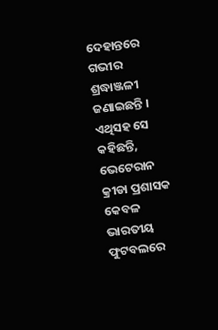ଦେହାନ୍ତରେ ଗଭୀର ଶ୍ରଦ୍ଧାଞ୍ଜଳୀ ଜଣାଇଛନ୍ତି । ଏଥିସହ ସେ କହିଛନ୍ତି, ଭେଟେରାନ କ୍ରୀଡା ପ୍ରଶାସକ କେବଳ ଭାରତୀୟ ଫୁଟବଲରେ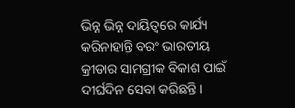ଭିନ୍ନ ଭିନ୍ନ ଦାୟିତ୍ବରେ କାର୍ଯ୍ୟ କରିନାହାନ୍ତି ବରଂ ଭାରତୀୟ କ୍ରୀଡାର ସାମଗ୍ରୀକ ବିକାଶ ପାଇଁ ଦୀର୍ଘଦିନ ସେବା କରିଛନ୍ତି ।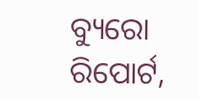ବ୍ୟୁରୋ ରିପୋର୍ଟ,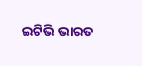ଇଟିଭି ଭାରତ